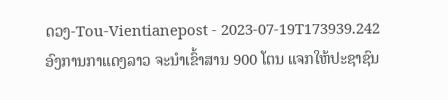ດວງ-Tou-Vientianepost - 2023-07-19T173939.242
ອົງການກາແດງລາວ ຈະນໍາເຂົ້າສານ 900 ໂຕນ ແຈກໃຫ້ປະຊາຊົນ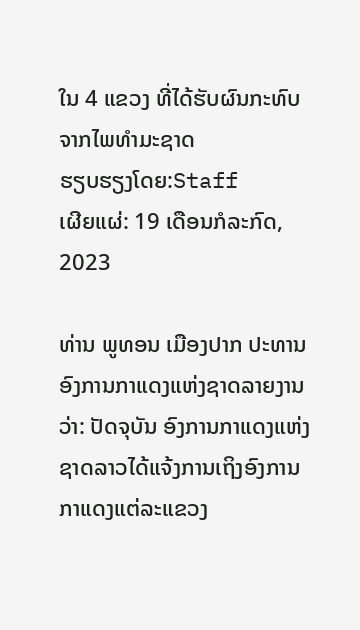ໃນ 4 ແຂວງ ທີ່ໄດ້ຮັບຜົນກະທົບຈາກໄພທໍາມະຊາດ
ຮຽບຮຽງໂດຍ:Staff
ເຜີຍແຜ່: 19 ເດືອນກໍລະກົດ, 2023

ທ່ານ ພູທອນ ເມືອງປາກ ປະທານອົງການກາແດງແຫ່ງຊາດລາຍງານວ່າ: ປັດຈຸບັນ ອົງການກາແດງແຫ່ງຊາດລາວໄດ້ແຈ້ງການເຖິງອົງການກາແດງແຕ່ລະແຂວງ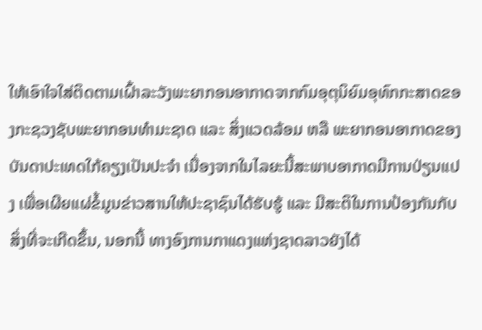ໃຫ້ເອົາໃຈໃສ່ຕິດຕາມເຝົ້າລະວັງພະຍາກອນອາກາດຈາກກົມອຸຕຸນິຍົມອຸທົກກະສາດຂອງກະຊວງຊັບພະຍາກອນທໍາມະຊາດ ແລະ ສິ່ງແວດລ້ອມ ຫລື ພະຍາກອນອາກາດຂອງບັນດາປະເທດໃກ້ຄຽງເປັນປະຈໍາ ເນື່ອງຈາກໃນໄລຍະນີ້ສະພາບອາກາດມີການປ່ຽນແປງ ເພື່ອເຜີຍແຜ່ຂໍ້ມູນຂ່າວສານໃຫ້ປະຊາຊົນໄດ້ຮັບຮູ້ ແລະ ມີສະຕິໃນການປ້ອງກັນກັບສິ່ງທີ່ຈະເກີດຂຶ້ນ, ນອກນີ້ ທາງອົງການກາແດງແຫ່ງຊາດລາວຍັງໄດ້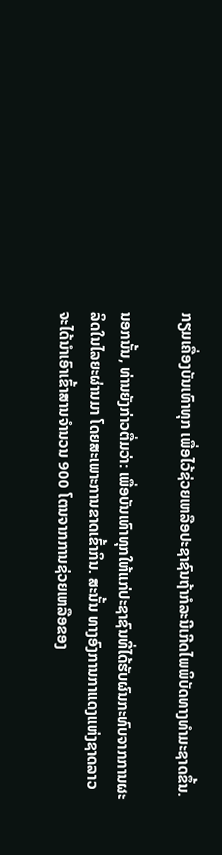ກຽມເຄື່ອງບັນເທົາທຸກ ເພື່ອໄວ້ຊ່ວຍເຫລືອປະຊາຊົນຖ້າກໍລະນີເກີດໄພພິບັດທາງທໍາມະຊາດຂຶ້ນ.

ນອກນັ້ນ, ທ່ານຍັງກ່າວຕື່ມວ່າ: ເພື່ອບັນເທົາທຸກໃຫ້ແກ່ປະຊາຊົນທີ່ໄດ້ຮັບຜົນກະທົບຈາກການຜະລິດໃນໄລຍະຜ່ານມາ ໂດຍສະເພາະການຂາດເຂົ້າກິນ. ສະນັ້ນ ທາງອົງການກາແດງແຫ່ງຊາດລາວຈະໄດ້ນໍາເອົາເຂົ້າສານຈໍານວນ 900 ໂຕນຈາກການຊ່ວຍເຫລືອຂອງ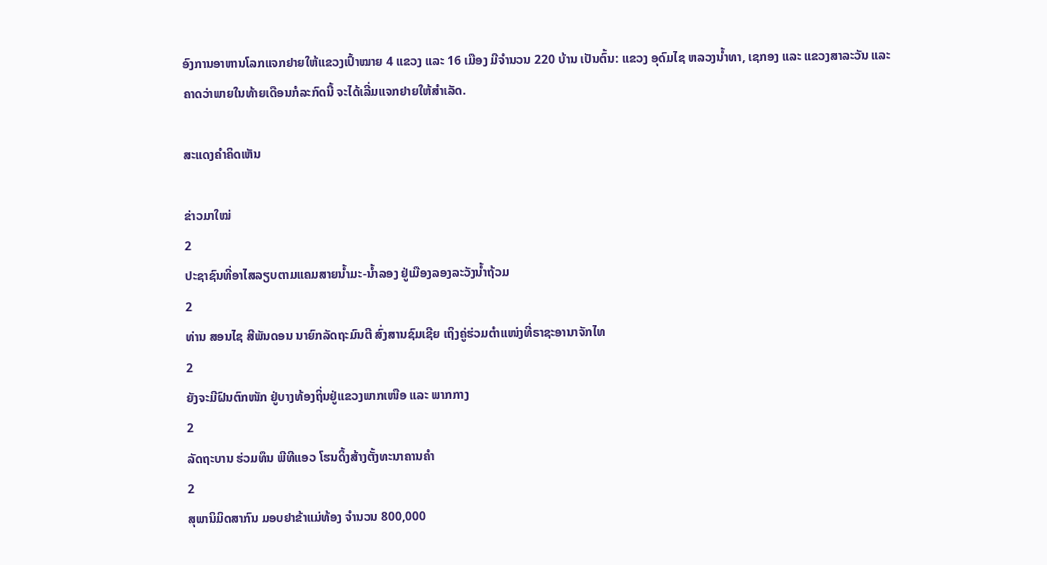ອົງການອາຫານໂລກແຈກຢາຍໃຫ້ແຂວງເປົ້າໝາຍ 4 ແຂວງ ແລະ 16 ເມືອງ ມີຈໍານວນ 220 ບ້ານ ເປັນຕົ້ນ: ແຂວງ ອຸດົມໄຊ ຫລວງນໍ້າທາ, ເຊກອງ ແລະ ແຂວງສາລະວັນ ແລະ ຄາດວ່າພາຍໃນທ້າຍເດືອນກໍລະກົດນີ້ ຈະໄດ້ເລີ່ມແຈກຢາຍໃຫ້ສໍາເລັດ.

ສະແດງຄຳຄິດເຫັນ

ຂ່າວມາໃໝ່
2
ປະຊາຊົນທີ່ອາໄສລຽບຕາມແຄມສາຍນໍ້າມະ-ນໍ້າລອງ ຢູ່ເມືອງລອງລະວັງນໍ້າຖ້ວມ
2
ທ່ານ ສອນໄຊ ສີພັນດອນ ນາຍົກລັດຖະມົນຕີ ສົ່ງສານຊົມເຊີຍ ເຖິງຄູ່ຮ່ວມຕຳແໜ່ງທີ່ຣາຊະອານາຈັກໄທ
2
ຍັງຈະມີຝົນຕົກໜັກ ຢູ່ບາງທ້ອງຖິ່ນຢູ່ແຂວງພາກເໜືອ ແລະ ພາກກາງ
2
ລັດຖະບານ ຮ່ວມທຶນ ພີທີແອວ ໂຮນດິ້ງສ້າງຕັ້ງທະນາຄານຄຳ
2
ສຸພານິມິດສາກົນ ມອບຢາຂ້າແມ່ທ້ອງ ຈຳນວນ 800,000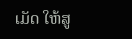ເມັດ ໃຫ້ສູ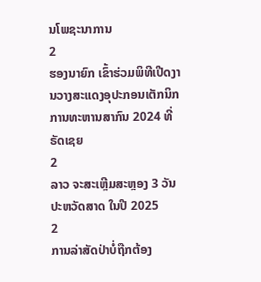ນໂພຊະນາການ
2
ຮອງນາຍົກ ເຂົ້າຮ່ວມພິທີເປີດງານວາງສະແດງອຸປະກອນເຕັກນິກການທະຫານສາກົນ 2024 ທີ່ຣັດເຊຍ
2
ລາວ ຈະສະເຫຼີມສະຫຼອງ 3 ວັນປະຫວັດສາດ ໃນປີ 2025
2
ການລ່າສັດປ່າບໍ່ຖືກຕ້ອງ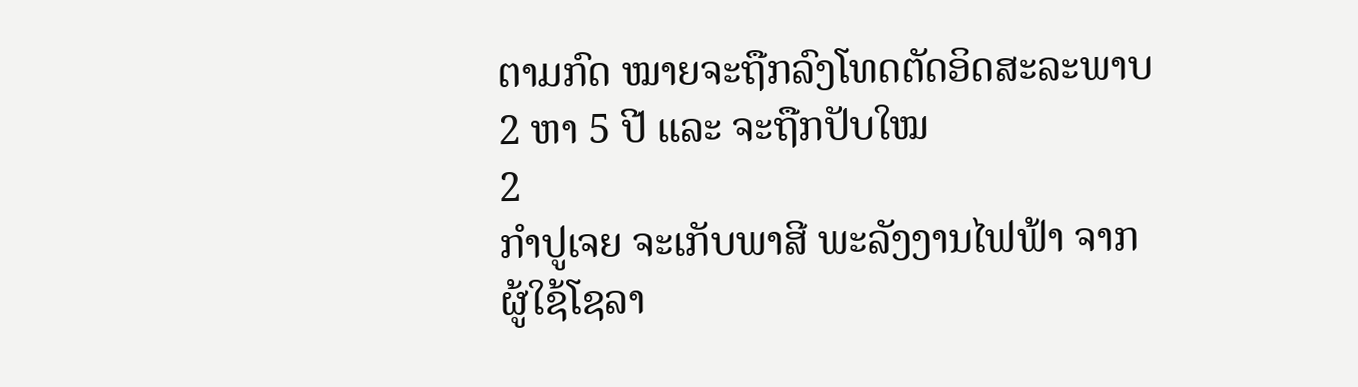ຕາມກົດ ໝາຍຈະຖືກລົງໂທດຕັດອິດສະລະພາບ 2 ຫາ 5 ປີ ແລະ ຈະຖືກປັບໃໝ
2
ກຳປູເຈຍ ຈະເກັບພາສີ ພະລັງງານໄຟຟ້າ ຈາກ ຜູ້ໃຊ້ໂຊລາ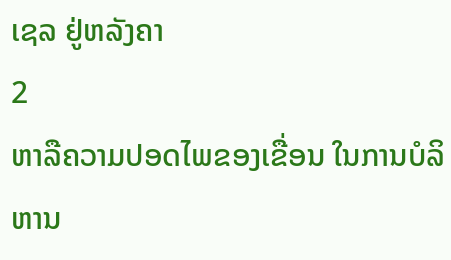ເຊລ ຢູ່ຫລັງຄາ
2
ຫາລືຄວາມປອດໄພຂອງເຂື່ອນ ໃນການບໍລິຫານ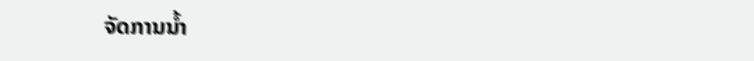ຈັດການນໍ້າ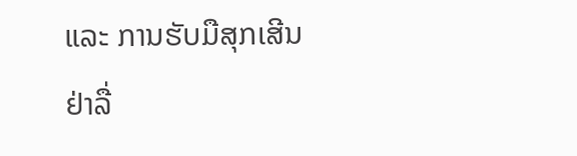ແລະ ການຮັບມືສຸກເສີນ
ຢ່າລື່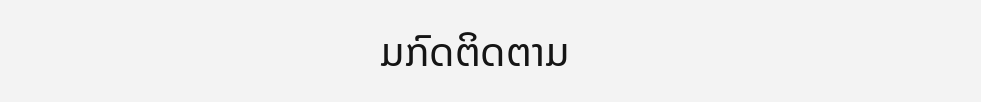ມກົດຕິດຕາມ